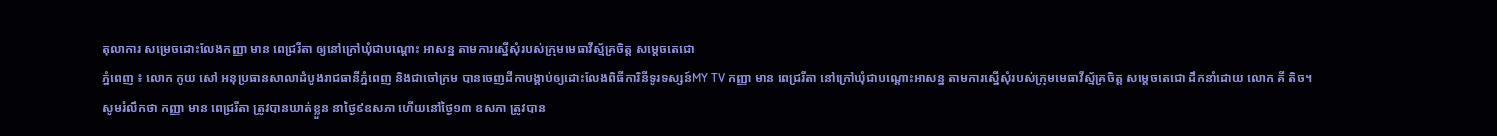តុលាការ សម្រេចដោះលែងកញ្ញា មាន ពេជ្ររីតា ឲ្យនៅក្រៅឃុំជាបណ្តោះ អាសន្ន តាមការស្នើសុំរបស់ក្រុមមេធាវីស័្មគ្រចិត្ត សម្តេចតេជោ
ភ្នំពេញ ៖ លោក កូយ សៅ អនុប្រធានសាលាដំបូងរាជធានីភ្នំពេញ និងជាចៅក្រម បានចេញដីកាបង្គាប់ឲ្យដោះលែងពិធីការិនីទូរទស្សន៍MY TV កញ្ញា មាន ពេជ្ររីតា នៅក្រៅឃុំជាបណ្តោះអាសន្ន តាមការស្នើសុំរបស់ក្រុមមេធាវីស័្មគ្រចិត្ត សម្តេចតេជោ ដឹកនាំដោយ លោក គី តិច។
សូមរំលឹកថា កញ្ញា មាន ពេជ្ររីតា ត្រូវបានឃាត់ខ្លួន នាថ្ងៃ៩ឧសភា ហើយនៅថ្ងៃ១៣ ឧសភា ត្រូវបាន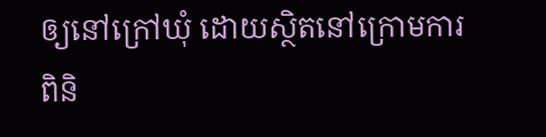ឲ្យនៅក្រៅឃុំ ដោយស្ថិតនៅក្រោមការពិនិ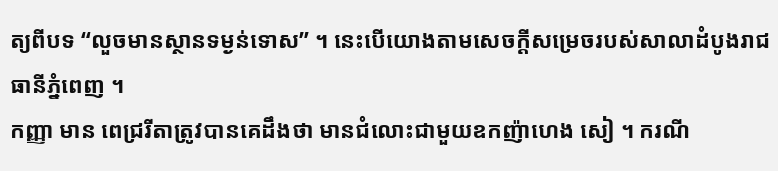ត្យពីបទ “លួចមានស្ថានទម្ងន់ទោស” ។ នេះបើយោងតាមសេចក្ដីសម្រេចរបស់សាលាដំបូងរាជធានីភ្នំពេញ ។
កញ្ញា មាន ពេជ្ររីតាត្រូវបានគេដឹងថា មានជំលោះជាមួយឧកញ៉ាហេង សៀ ។ ករណី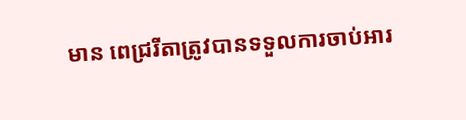មាន ពេជ្ររីតាត្រូវបានទទួលការចាប់អារ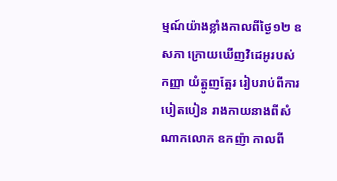ម្មណ៍យ៉ាងខ្លាំងកាលពីថ្ងៃ១២ ឧសភា ក្រោយឃើញវិដេអូរបស់ កញ្ញា យំត្អូញត្អែរ រៀបរាប់ពីការបៀតបៀន រាងកាយនាងពីសំណាកលោក ឧកញ៉ា កាលពី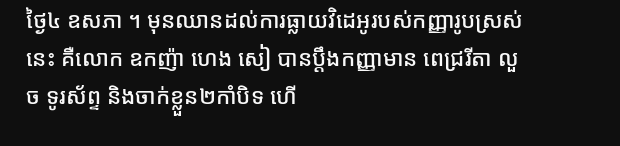ថ្ងៃ៤ ឧសភា ។ មុនឈានដល់ការធ្លាយវិដេអូរបស់កញ្ញារូបស្រស់នេះ គឺលោក ឧកញ៉ា ហេង សៀ បានប្តឹងកញ្ញាមាន ពេជ្ររីតា លួច ទូរស័ព្ទ និងចាក់ខ្លួន២កាំបិទ ហើ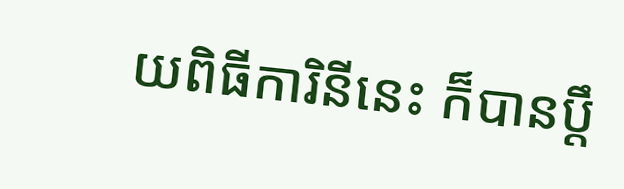យពិធីការិនីនេះ ក៏បានប្តឹ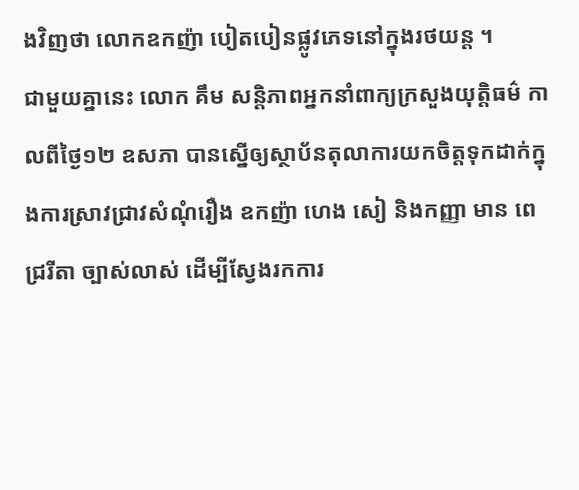ងវិញថា លោកឧកញ៉ា បៀតបៀនផ្លូវភេទនៅក្នុងរថយន្ត ។
ជាមួយគ្នានេះ លោក គឹម សន្តិភាពអ្នកនាំពាក្យក្រសួងយុត្តិធម៌ កាលពីថ្ងៃ១២ ឧសភា បានស្នើឲ្យស្ថាប័នតុលាការយកចិត្តទុកដាក់ក្នុងការស្រាវជ្រាវសំណុំរឿង ឧកញ៉ា ហេង សៀ និងកញ្ញា មាន ពេជ្ររីតា ច្បាស់លាស់ ដើម្បីស្វែងរកការ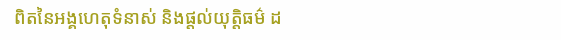ពិតនៃអង្គហេតុទំនាស់ និងផ្តល់យុត្តិធម៌ ដ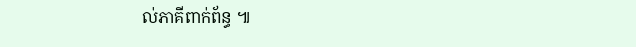ល់ភាគីពាក់ព័ន្ធ ៕